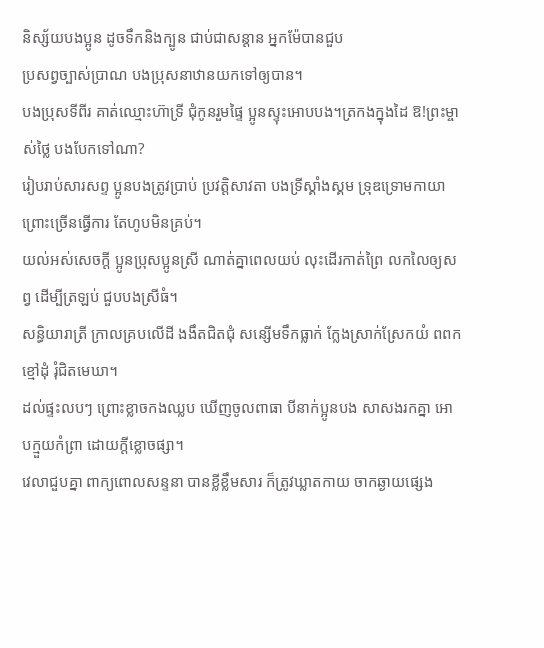និស្ស័យបងប្អូន ដូចទឹកនិងក្បូន ជាប់ជាសន្ដាន អ្នកម៉ែបានជួប
ប្រសព្វច្បាស់ប្រាណ បងប្រុសនាឋានយកទៅឲ្យបាន។
បងប្រុសទីពីរ គាត់ឈ្មោះហ៊ាទ្រី ជុំកូនរួមផ្ទៃ ប្អូនស្ទុះអោបបង។ត្រកងក្នុងដៃ ឱ!ព្រះម្ចាស់ថ្លៃ បងបែកទៅណា?
រៀបរាប់សារសព្ទ ប្អូនបងត្រូវប្រាប់ ប្រវត្តិសាវតា បងទ្រីស្គាំងស្គម ទ្រុឌទ្រោមកាយា ព្រោះច្រើនធ្វើការ តែហូបមិនគ្រប់។
យល់អស់សេចក្តី ប្អូនប្រុសប្អូនស្រី ណាត់គ្នាពេលយប់ លុះដើរកាត់ព្រៃ លកលៃឲ្យសព្វ ដើម្បីត្រឡប់ ជួបបងស្រីធំ។
សន្ធិយារាត្រី ក្រាលគ្របលើដី ងងឹតជិតជុំ សន្សើមទឹកធ្លាក់ ក្លែងស្រាក់ស្រែកយំ ពពកខ្មៅដុំ រុំជិតមេឃា។
ដល់ផ្ទះលបៗ ព្រោះខ្លាចកងឈ្លប ឃើញចូលពាធា បីនាក់ប្អូនបង សាសងរកគ្នា អោបក្មួយកំព្រា ដោយក្តីខ្លោចផ្សា។
វេលាជួបគ្នា ពាក្យពោលសន្ទនា បានខ្លីខ្លឹមសារ ក៏ត្រូវឃ្លាតកាយ ចាកឆ្ងាយផ្សេង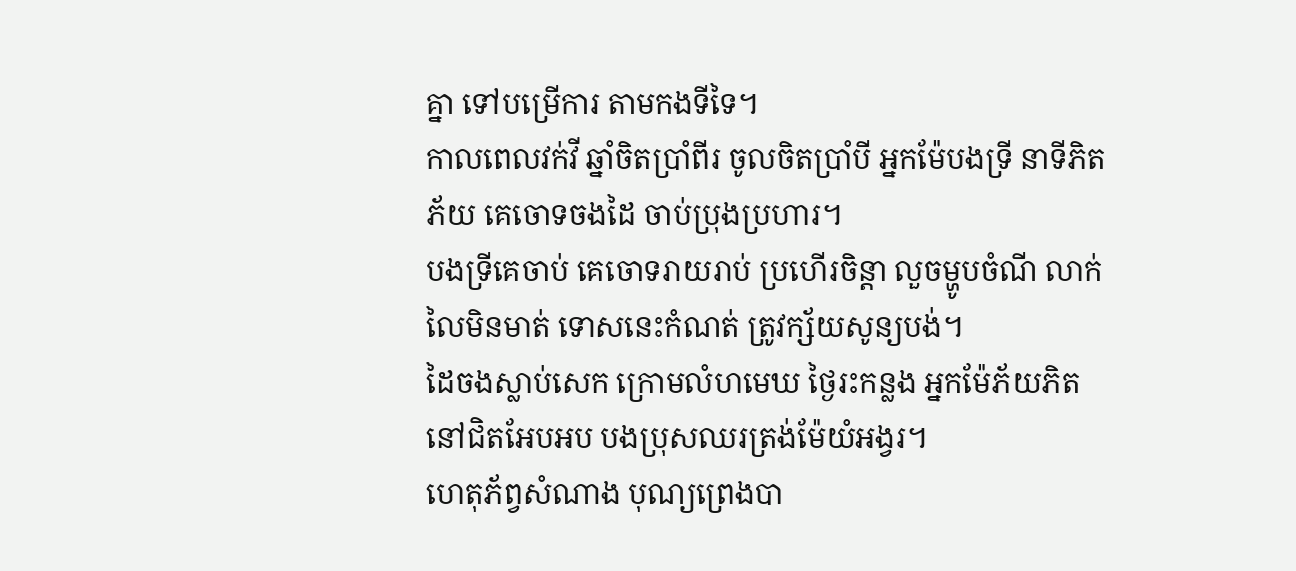គ្នា ទៅបម្រើការ តាមកងទីទៃ។
កាលពេលវក់វី ឆ្នាំចិតប្រាំពីរ ចូលចិតប្រាំបី អ្នកម៉ែបងទ្រី នាទីភិតភ័យ គេចោទចងដៃ ចាប់ប្រុងប្រហារ។
បងទ្រីគេចាប់ គេចោទរាយរាប់ ប្រហើរចិន្តា លួចម្ហូបចំណី លាក់លៃមិនមាត់ ទោសនេះកំណត់ ត្រូវក្ស័យសូន្យបង់។
ដៃចងស្លាប់សេក ក្រោមលំហមេឃ ថ្ងៃរះកន្លង អ្នកម៉ែភ័យភិត នៅជិតអែបអប បងប្រុសឈរត្រង់ម៉ែយំអង្វរ។
ហេតុភ័ព្វសំណាង បុណ្យព្រេងបា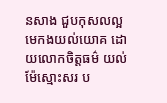នសាង ជួបកុសលល្អ មេកងយល់យោគ ដោយលោកចិត្តធម៌ យល់ម៉ែស្មោះសរ ប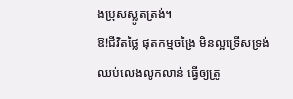ងប្រុសស្លូតត្រង់។
ឱ!ជីវិតថ្លៃ ផុតកម្មចង្រៃ មិនល្អទ្រើសទ្រង់ ឈប់លេងលូកលាន់ ធ្វើឲ្យត្រូ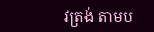វត្រង់ តាមប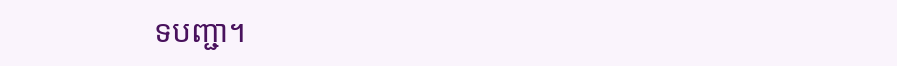ទបញ្ជា។